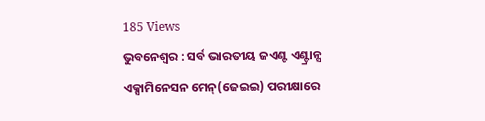185 Views
ଭୁବନେଶ୍ୱର : ସର୍ବ ଭାରତୀୟ ଜଏଣ୍ଟ ଏଣ୍ଟ୍ରାନ୍ସ ଏକ୍ସାମିନେସନ ମେନ୍(ଜେଇଇ) ପରୀକ୍ଷାରେ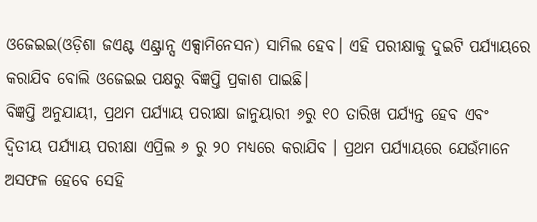ଓଜେଇଇ(ଓଡ଼ିଶା ଜଏଣ୍ଟ ଏଣ୍ଟ୍ରାନ୍ସ ଏକ୍ସାମିନେସନ) ସାମିଲ ହେବ। ଏହି ପରୀକ୍ଷାକୁ ଦୁଇଟି ପର୍ଯ୍ୟାୟରେ କରାଯିବ ବୋଲି ଓଜେଇଇ ପକ୍ଷରୁ ବିଜ୍ଞପ୍ତି ପ୍ରକାଶ ପାଇଛି।
ବିଜ୍ଞପ୍ତି ଅନୁଯାୟୀ, ପ୍ରଥମ ପର୍ଯ୍ୟାୟ ପରୀକ୍ଷା ଜାନୁୟାରୀ ୬ରୁ ୧୦ ତାରିଖ ପର୍ଯ୍ୟନ୍ତ ହେବ ଏବଂ ଦ୍ୱିତୀୟ ପର୍ଯ୍ୟାୟ ପରୀକ୍ଷା ଏପ୍ରିଲ ୬ ରୁ ୨୦ ମଧ୍ୟରେ କରାଯିବ । ପ୍ରଥମ ପର୍ଯ୍ୟାୟରେ ଯେଉଁମାନେ ଅସଫଳ ହେବେ ସେହି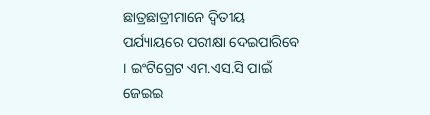ଛାତ୍ରଛାତ୍ରୀମାନେ ଦ୍ୱିତୀୟ ପର୍ଯ୍ୟାୟରେ ପରୀକ୍ଷା ଦେଇପାରିବେ । ଇଂଟିଗ୍ରେଟ ଏମ.ଏସ.ସି ପାଇଁ ଜେଇଇ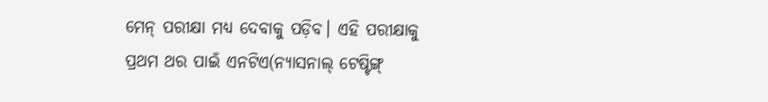ମେନ୍ ପରୀକ୍ଷା ମଧ୍ୟ ଦେବାକୁ ପଡ଼ିବ। ଏହି ପରୀକ୍ଷାକୁ ପ୍ରଥମ ଥର ପାଇଁ ଏନଟିଏ(ନ୍ୟାସନାଲ୍ ଟେଷ୍ଟିଙ୍ଗ୍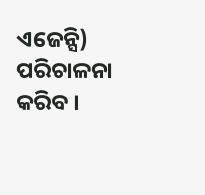ଏଜେନ୍ସି) ପରିଚାଳନା କରିବ ।